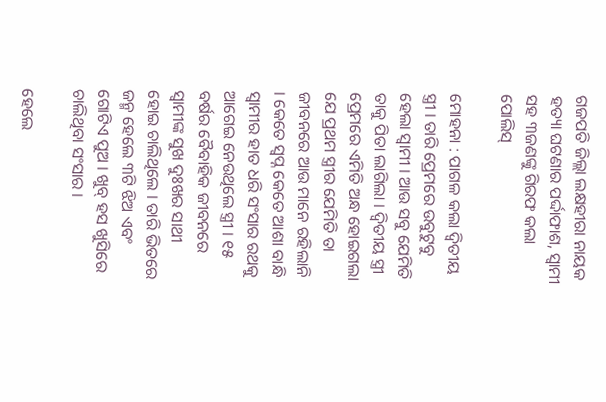ଗଜପତି ଜିଲ୍ଲା ଲକ୍ଷହୀରା ନାୟକ ହତ୍ୟା ଘଟଣାର ପର୍ଦ୍ଦାଫାଶ, ସ୍ୱାମୀ ସହ ୩ଜଣଙ୍କୁ ଗିରଫ କଲା ପୋଲିସ୍

ମୋହନା : ପାଗଳ କଲା ଦ୍ୱିତୀୟ ସ୍ତ୍ରୀ । ତାରି ପ୍ରେମରେ ଉବୁଟୁବୁ ହେଲା ସ୍ୱାମୀ । ଆଉ ସବୁ ଯେମିତି ତାକୁ ପିତା ଲାଗିଲା । ଦ୍ୱିତୀୟ ସ୍ତ୍ରୀ ପ୍ରେମରେ ଏମିତି ଅନ୍ଧ ହୋଇଗଲା ଯେ ପ୍ରଥମ ସ୍ତ୍ରୀର ଯେମିତି ତା ଜୀବନରେ ଆଉ ମାନେ ରହିଲାନି । କେତେ ସ୍ୱପ୍ନ କେତେ ଆଶା ବାନ୍ଧି ସ୍ୱାମୀର ହାତ ଧରି ସଂସାର ରଥକୁ ଆଗେଇ ନେଉଥିଲେ ସ୍ତ୍ରୀ । ୧୫ ବର୍ଷର ବୈବାହିକ ଜୀବନରେ ସ୍ୱାମୀଙ୍କ ସୁଖ ଦୁଃଖର ସାଥୀ ହୋଇ ଚାଲିଥିଲେ । ତାରି ଭିତରେ ଜନ୍ମ ହେଲେ ୩ଟି ଝିଅ ଏବଂ ଗୋଟିଏ ପୁଅ । ଖୁବ୍ ହସ ଖୁସିରେ ଚାଲିଥିବା ସଂସାର ।

ହେଲେ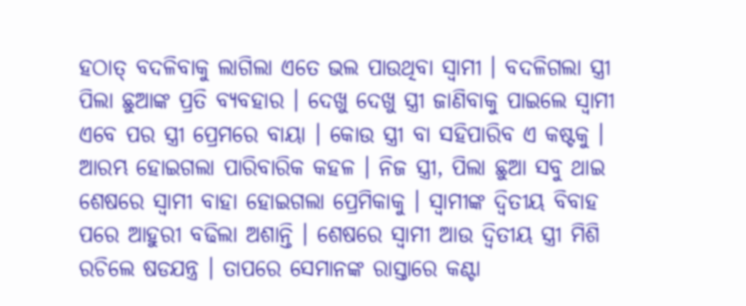ହଠାତ୍ ବଦଳିବାକୁ ଲାଗିଲା ଏତେ ଭଲ ପାଉଥିବା ସ୍ୱାମୀ । ବଦଳିଗଲା ସ୍ତ୍ରୀ ପିଲା ଛୁଆଙ୍କ ପ୍ରତି ବ୍ୟବହାର । ଦେଖୁ ଦେଖୁ ସ୍ତ୍ରୀ ଜାଣିବାକୁ ପାଇଲେ ସ୍ୱାମୀ ଏବେ ପର ସ୍ତ୍ରୀ ପ୍ରେମରେ ବାୟା । କୋଉ ସ୍ତ୍ରୀ ବା ସହିପାରିବ ଏ କଷ୍ଟକୁ । ଆରମ୍ଭ ହୋଇଗଲା ପାରିବାରିକ କହଳ । ନିଜ ସ୍ତ୍ରୀ, ପିଲା ଛୁଆ ସବୁ ଥାଇ ଶେଷରେ ସ୍ୱାମୀ ବାହା ହୋଇଗଲା ପ୍ରେମିକାକୁ । ସ୍ୱାମୀଙ୍କ ଦ୍ୱିତୀୟ ବିବାହ ପରେ ଆହୁରୀ ବଢିଲା ଅଶାନ୍ତି । ଶେଷରେ ସ୍ୱାମୀ ଆଉ ଦ୍ୱିତୀୟ ସ୍ତ୍ରୀ ମିଶି ରଚିଲେ ଷଡଯନ୍ତ୍ର । ତାପରେ ସେମାନଙ୍କ ରାସ୍ତାରେ କଣ୍ଟା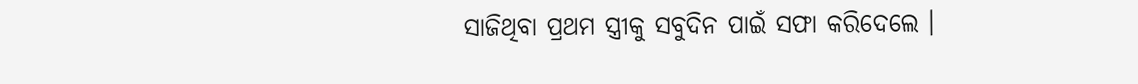ସାଜିଥିବା ପ୍ରଥମ ସ୍ତ୍ରୀକୁ ସବୁଦିନ ପାଇଁ ସଫା କରିଦେଲେ ।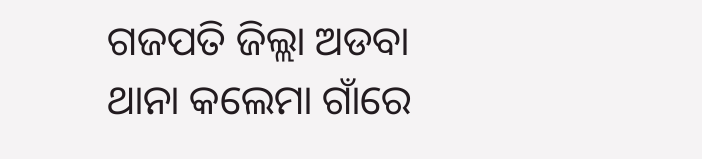ଗଜପତି ଜିଲ୍ଲା ଅଡବା ଥାନା କଲେମା ଗାଁରେ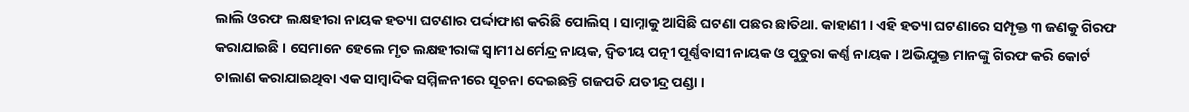ଲାଲି ଓରଫ ଲକ୍ଷହୀରା ନାୟକ ହତ୍ୟା ଘଟଣାର ପର୍ଦ୍ଦାଫାଶ କରିଛି ପୋଲିସ୍ । ସାମ୍ନାକୁ ଆସିଛି ଘଟଣା ପଛର ଛାତିଥା. କାହାଣୀ । ଏହି ହତ୍ୟା ଘଟଣାରେ ସମ୍ପୃକ୍ତ ୩ ଜଣକୁ ଗିରଫ କରାଯାଇଛି । ସେମାନେ ହେଲେ ମୃତ ଲକ୍ଷହୀରାଙ୍କ ସ୍ଵାମୀ ଧର୍ମେନ୍ଦ୍ର ନାୟକ, ଦ୍ଵିତୀୟ ପତ୍ନୀ ପୂର୍ଣ୍ଣବାସୀ ନାୟକ ଓ ପୁତୁରା କର୍ଣ୍ଣ ନାୟକ । ଅଭିଯୁକ୍ତ ମାନଙ୍କୁ ଗିରଫ କରି କୋର୍ଟ ଚାଲାଣ କରାଯାଇଥିବା ଏକ ସାମ୍ୱାଦିକ ସମ୍ମିଳନୀରେ ସୂଚନା ଦେଇଛନ୍ତି ଗଜପତି ଯତୀନ୍ଦ୍ର ପଣ୍ଡା ।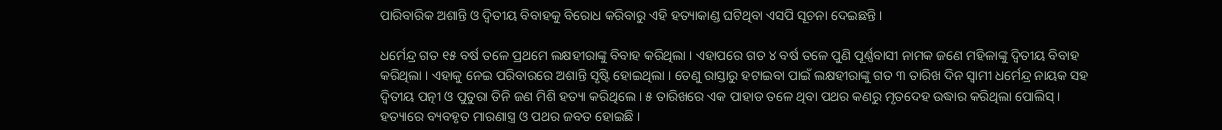ପାରିବାରିକ ଅଶାନ୍ତି ଓ ଦ୍ୱିତୀୟ ବିବାହକୁ ବିରୋଧ କରିବାରୁ ଏହି ହତ୍ୟାକାଣ୍ଡ ଘଟିଥିବା ଏସପି ସୂଚନା ଦେଇଛନ୍ତି ।

ଧର୍ମେନ୍ଦ୍ର ଗତ ୧୫ ବର୍ଷ ତଳେ ପ୍ରଥମେ ଲକ୍ଷହୀରାଙ୍କୁ ବିବାହ କରିଥିଲା । ଏହାପରେ ଗତ ୪ ବର୍ଷ ତଳେ ପୁଣି ପୂର୍ଣ୍ଣବାସୀ ନାମକ ଜଣେ ମହିଳାଙ୍କୁ ଦ୍ଵିତୀୟ ବିବାହ କରିଥିଲା । ଏହାକୁ ନେଇ ପରିବାରରେ ଅଶାନ୍ତି ସୃଷ୍ଟି ହୋଇଥିଲା । ତେଣୁ ରାସ୍ତାରୁ ହଟାଇବା ପାଇଁ ଲକ୍ଷହୀରାଙ୍କୁ ଗତ ୩ ତାରିଖ ଦିନ ସ୍ଵାମୀ ଧର୍ମେନ୍ଦ୍ର ନାୟକ ସହ ଦ୍ଵିତୀୟ ପତ୍ନୀ ଓ ପୁତୁରା ତିନି ଜଣ ମିଶି ହତ୍ୟା କରିଥିଲେ । ୫ ତାରିଖରେ ଏକ ପାହାଡ ତଳେ ଥିବା ପଥର କଣରୁ ମୃତଦେହ ଉଦ୍ଧାର କରିଥିଲା ପୋଲିସ୍ । ହତ୍ୟାରେ ବ୍ୟବହୃତ ମାରଣାସ୍ତ୍ର ଓ ପଥର ଜବତ ହୋଇଛି ।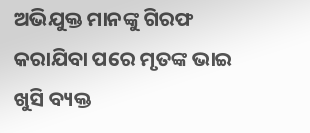ଅଭିଯୁକ୍ତ ମାନଙ୍କୁ ଗିରଫ କରାଯିବା ପରେ ମୃତଙ୍କ ଭାଇ ଖୁସି ବ୍ୟକ୍ତ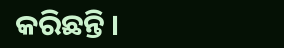କରିଛନ୍ତି ।